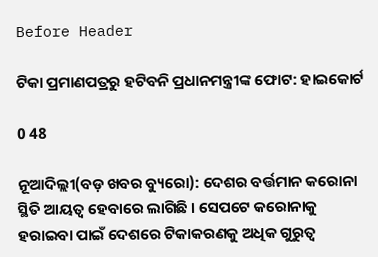Before Header

ଟିକା ପ୍ରମାଣପତ୍ରରୁ ହଟିବନି ପ୍ରଧାନମନ୍ତ୍ରୀଙ୍କ ଫୋଟ: ହାଇକୋର୍ଟ

0 48

ନୂଆଦିଲ୍ଲୀ(ବଡ଼ ଖବର ବ୍ୟୁରୋ): ଦେଶର ବର୍ତ୍ତମାନ କରୋନା ସ୍ଥିତି ଆୟତ୍ୱ ହେବାରେ ଲାଗିଛି । ସେପଟେ କରୋନାକୁ ହରାଇବା ପାଇଁ ଦେଶରେ ଟିକାକରଣକୁ ଅଧିକ ଗୁରୁତ୍ୱ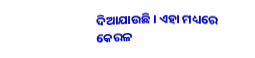ଦିଆଯାଉଛି । ଏହା ମଧ୍ୟରେ କେରଳ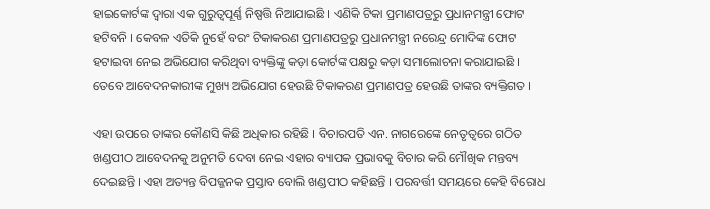ହାଇକୋର୍ଟଙ୍କ ଦ୍ୱାରା ଏକ ଗୁରୁତ୍ୱପୂର୍ଣ୍ଣ ନିଷ୍ପତ୍ତି ନିଆଯାଇଛି । ଏଣିକି ଟିକା ପ୍ରମାଣପତ୍ରରୁ ପ୍ରଧାନମନ୍ତ୍ରୀ ଫୋଟ ହଟିବନି । କେବଳ ଏତିକି ନୁହେଁ ବରଂ ଟିକାକରଣ ପ୍ରମାଣପତ୍ରରୁ ପ୍ରଧାନମନ୍ତ୍ରୀ ନରେନ୍ଦ୍ର ମୋଦିଙ୍କ ଫୋଟ ହଟାଇବା ନେଇ ଅଭିଯୋଗ କରିଥିବା ବ୍ୟକ୍ତିଙ୍କୁ କଡ଼ା କୋର୍ଟଙ୍କ ପକ୍ଷରୁ କଡ଼ା ସମାଲୋଚନା କରାଯାଇଛି । ତେବେ ଆବେଦନକାରୀଙ୍କ ମୁଖ୍ୟ ଅଭିଯୋଗ ହେଉଛି ଟିକାକରଣ ପ୍ରମାଣପତ୍ର ହେଉଛି ତାଙ୍କର ବ୍ୟକ୍ତିଗତ ।

ଏହା ଉପରେ ତାଙ୍କର କୌଣସି କିଛି ଅଧିକାର ରହିଛି । ବିଚାରପତି ଏନ. ନାଗରେଙ୍କେ ନେତୃତ୍ୱରେ ଗଠିତ ଖଣ୍ଡପୀଠ ଆବେଦନକୁ ଅନୁମତି ଦେବା ନେଇ ଏହାର ବ୍ୟାପକ ପ୍ରଭାବକୁ ବିଚାର କରି ମୌଖିକ ମନ୍ତବ୍ୟ ଦେଇଛନ୍ତି । ଏହା ଅତ୍ୟନ୍ତ ବିପଜ୍ଜନକ ପ୍ରସ୍ତାବ ବୋଲି ଖଣ୍ଡପୀଠ କହିଛନ୍ତି । ପରବର୍ତ୍ତୀ ସମୟରେ କେହି ବିରୋଧ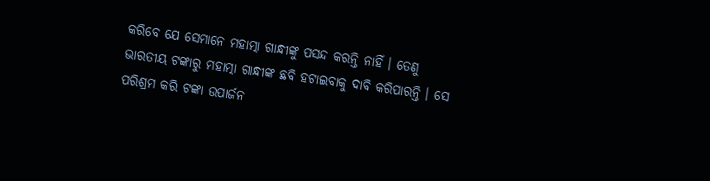କରିବେ ଯେ ସେମାନେ ମହାତ୍ମା ଗାନ୍ଧୀଙ୍କୁ ପସନ୍ଦ କରନ୍ତି ନାହିଁ । ତେଣୁ ଭାରତୀୟ ଟଙ୍କାରୁ ମହାତ୍ମା ଗାନ୍ଧୀଙ୍କ ଛବି ହଟାଇବାକୁ ଦାବି କରିପାରନ୍ତି । ସେ ପରିଶ୍ରମ କରି ଟଙ୍କା ଉପାର୍ଜନ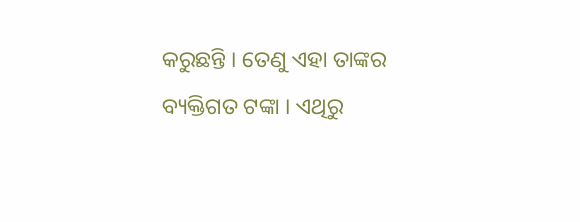କରୁଛନ୍ତି । ତେଣୁ ଏହା ତାଙ୍କର ବ୍ୟକ୍ତିଗତ ଟଙ୍କା । ଏଥିରୁ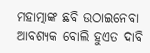ମହାତ୍ମାଙ୍କ ଛବି ଉଠାଇନେବା ଆବଶ୍ୟକ ବୋଲି ହୁଏତ ଦାବି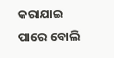କରାଯାଇ ପାରେ ବୋଲି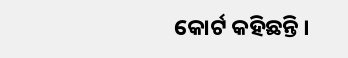କୋର୍ଟ କହିଛନ୍ତି ।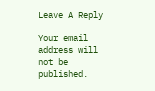Leave A Reply

Your email address will not be published.